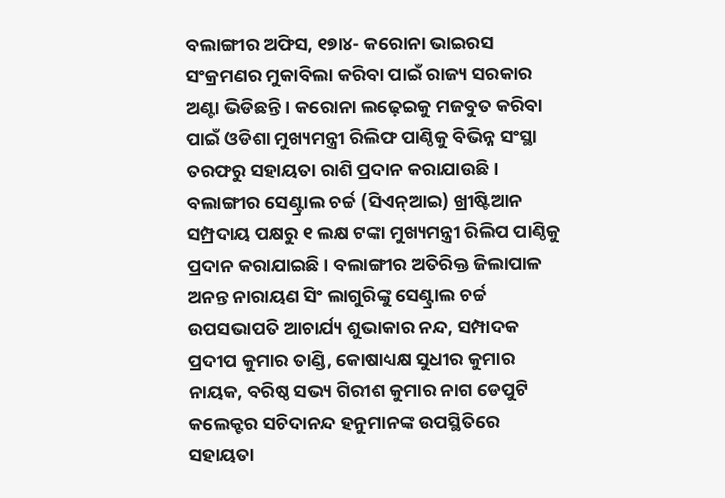ବଲାଙ୍ଗୀର ଅଫିସ, ୧୭ା୪- କରୋନା ଭାଇରସ ସଂକ୍ରମଣର ମୁକାବିଲା କରିବା ପାଇଁ ରାଜ୍ୟ ସରକାର ଅଣ୍ଟା ଭିଡିଛନ୍ତି । କରୋନା ଲଢ଼େଇକୁ ମଜବୁତ କରିବା ପାଇଁ ଓଡିଶା ମୁଖ୍ୟମନ୍ତ୍ରୀ ରିଲିଫ ପାଣ୍ଠିକୁ ବିଭିନ୍ନ ସଂସ୍ଥା ତରଫରୁ ସହାୟତା ରାଶି ପ୍ରଦାନ କରାଯାଉଛି । ବଲାଙ୍ଗୀର ସେଣ୍ଟ୍ରାଲ ଚର୍ଚ୍ଚ (ସିଏନ୍ଆଇ) ଖ୍ରୀଷ୍ଟିଆନ ସମ୍ପ୍ରଦାୟ ପକ୍ଷରୁ ୧ ଲକ୍ଷ ଟଙ୍କା ମୁଖ୍ୟମନ୍ତ୍ରୀ ରିଲିପ ପାଣ୍ଠିକୁ ପ୍ରଦାନ କରାଯାଇଛି । ବଲାଙ୍ଗୀର ଅତିରିକ୍ତ ଜିଲାପାଳ ଅନନ୍ତ ନାରାୟଣ ସିଂ ଲାଗୁରିଙ୍କୁ ସେଣ୍ଟ୍ରାଲ ଚର୍ଚ୍ଚ ଉପସଭାପତି ଆଚାର୍ଯ୍ୟ ଶୁଭାକାର ନନ୍ଦ, ସମ୍ପାଦକ ପ୍ରଦୀପ କୁମାର ତାଣ୍ଡି, କୋଷାଧ୍ୟକ୍ଷ ସୁଧୀର କୁମାର ନାୟକ, ବରିଷ୍ଠ ସଭ୍ୟ ଗିରୀଶ କୁମାର ନାଗ ଡେପୁଟି କଲେକ୍ଟର ସଚିଦାନନ୍ଦ ହନୁମାନଙ୍କ ଉପସ୍ଥିତିରେ ସହାୟତା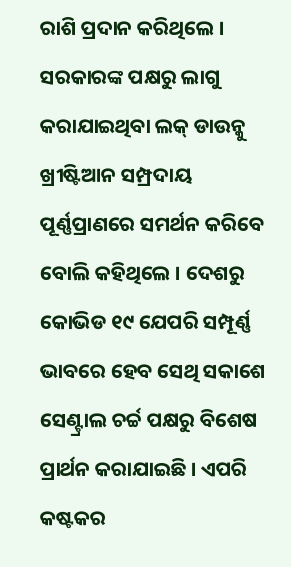ରାଶି ପ୍ରଦାନ କରିଥିଲେ । ସରକାରଙ୍କ ପକ୍ଷରୁ ଲାଗୁ କରାଯାଇଥିବା ଲକ୍ ଡାଉନ୍କୁ ଖ୍ରୀଷ୍ଟିଆନ ସମ୍ପ୍ରଦାୟ ପୂର୍ଣ୍ଣପ୍ରାଣରେ ସମର୍ଥନ କରିବେ ବୋଲି କହିଥିଲେ । ଦେଶରୁ କୋଭିଡ ୧୯ ଯେପରି ସମ୍ପୂର୍ଣ୍ଣ ଭାବରେ ହେବ ସେଥି ସକାଶେ ସେଣ୍ଟ୍ରାଲ ଚର୍ଚ୍ଚ ପକ୍ଷରୁ ବିଶେଷ ପ୍ରାର୍ଥନ କରାଯାଇଛି । ଏପରି କଷ୍ଟକର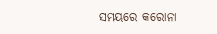ସମୟରେ କରୋନା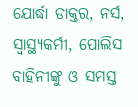ଯୋର୍ଦ୍ଧା ଡାକ୍ତର, ନର୍ସ, ସ୍ବାସ୍ଥ୍ୟକର୍ମୀ, ପୋଲିସ ବାହିନୀଙ୍କୁ ଓ ସମସ୍ତ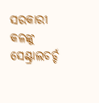ସରକାରୀ କଳଙ୍କୁ ସେଣ୍ଟ୍ରାଲଚର୍ଚ୍ଚ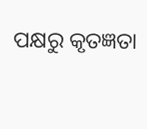ପକ୍ଷରୁ କୃତଜ୍ଞତା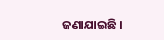ଜଣାଯାଇଛି ।